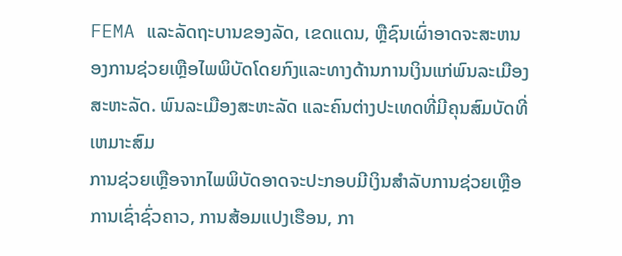FEMA ແລະລັດຖະບານຂອງລັດ, ເຂດແດນ, ຫຼືຊົນເຜົ່າອາດຈະສະຫນອງການຊ່ວຍເຫຼືອໄພພິບັດໂດຍກົງແລະທາງດ້ານການເງິນແກ່ພົນລະເມືອງສະຫະລັດ. ພົນລະເມືອງສະຫະລັດ ແລະຄົນຕ່າງປະເທດທີ່ມີຄຸນສົມບັດທີ່ເຫມາະສົມ
ການຊ່ວຍເຫຼືອຈາກໄພພິບັດອາດຈະປະກອບມີເງິນສໍາລັບການຊ່ວຍເຫຼືອການເຊົ່າຊົ່ວຄາວ, ການສ້ອມແປງເຮືອນ, ກາ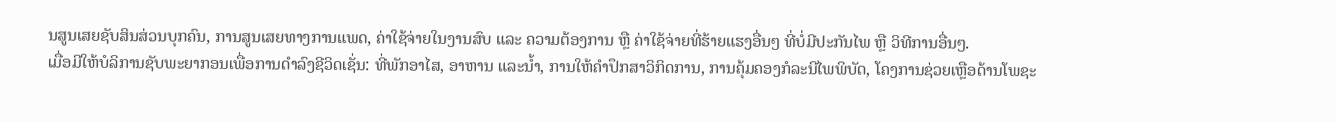ນສູນເສຍຊັບສິນສ່ວນບຸກຄົນ, ການສູນເສຍທາງການແພດ, ຄ່າໃຊ້ຈ່າຍໃນງານສົບ ແລະ ຄວາມຕ້ອງການ ຫຼື ຄ່າໃຊ້ຈ່າຍທີ່ຮ້າຍແຮງອື່ນໆ ທີ່ບໍ່ມີປະກັນໄພ ຫຼື ວິທີການອື່ນໆ.
ເມື່ອມີໃຫ້ບໍລິການຊັບພະຍາກອນເພື່ອການດຳລົງຊີວິດເຊັ່ນ: ທີ່ພັກອາໄສ, ອາຫານ ແລະນໍ້າ, ການໃຫ້ຄໍາປຶກສາວິກິດການ, ການຄຸ້ມຄອງກໍລະນີໄພພິບັດ, ໂຄງການຊ່ວຍເຫຼືອດ້ານໂພຊະ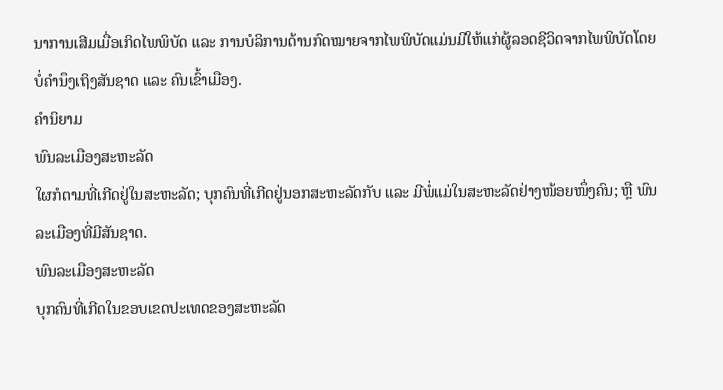ນາການເສີມເມື່ອເກິດໄພພິບັດ ແລະ ການບໍລິການດ້ານກົດໝາຍຈາກໄພພິບັດແມ່ນມີໃຫ້ແກ່ຜູ້ລອດຊີວິດຈາກໄພພິບັດໂດຍບໍ່ຄໍານຶງເຖິງສັນຊາດ ແລະ ຄົນເຂົ້າເມືອງ.
ຄໍານິຍາມ
ພົນລະເມືອງສະຫະລັດ
ໃຜກໍຕາມທີ່ເກີດຢູ່ໃນສະຫະລັດ; ບຸກຄົນທີ່ເກີດຢູ່ນອກສະຫະລັດກັບ ແລະ ມີພໍ່ແມ່ໃນສະຫະລັດຢ່າງໜ້ອຍໜຶ່ງຄົນ; ຫຼື ພົນລະເມືອງທີ່ມີສັນຊາດ.
ພົນລະເມືອງສະຫະລັດ
ບຸກຄົນທີ່ເກີດໃນຂອບເຂດປະເທດຂອງສະຫະລັດ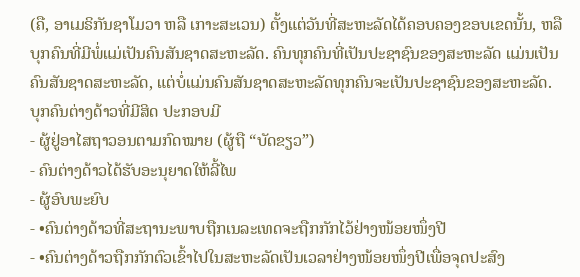(ຄື, ອາເມຣິກັນຊາໂມວາ ຫລື ເກາະສະເວນ) ຕັ້ງແຕ່ວັນທີ່ສະຫະລັດໄດ້ຄອບຄອງຂອບເຂດນັ້ນ, ຫລື ບຸກຄົນທີ່ມີພໍ່ແມ່ເປັນຄົນສັນຊາດສະຫະລັດ. ຄົນທຸກຄົນທີ່ເປັນປະຊາຊົນຂອງສະຫະລັດ ແມ່ນເປັນຄົນສັນຊາດສະຫະລັດ, ແຕ່ບໍ່ແມ່ນຄົນສັນຊາດສະຫະລັດທຸກຄົນຈະເປັນປະຊາຊົນຂອງສະຫະລັດ.
ບຸກຄົນຕ່າງດ້າວທີ່ມີສິດ ປະກອບມີ
- ຜູ້ຢູ່ອາໄສຖາວອນຕາມກົດໝາຍ (ຜູ້ຖື “ບັດຂຽວ”)
- ຄົນຕ່າງດ້າວໄດ້ຮັບອະນຸຍາດໃຫ້ລີ້ໄພ
- ຜູ້ອົບພະຍົບ
- •ຄົນຕ່າງດ້າວທີ່ສະຖານະພາບຖືກເນລະເທດຈະຖືກກັກໄວ້ຢ່າງໜ້ອຍໜຶ່ງປີ
- •ຄົນຕ່າງດ້າວຖືກກັກຕົວເຂົ້າໄປໃນສະຫະລັດເປັນເວລາຢ່າງໜ້ອຍໜຶ່ງປີເພື່ອຈຸດປະສົງ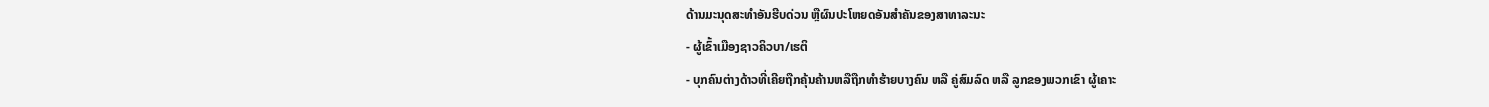ດ້ານມະນຸດສະທຳອັນຮີບດ່ວນ ຫຼືຜົນປະໂຫຍດອັນສຳຄັນຂອງສາທາລະນະ
- ຜູ້ເຂົ້າເມືອງຊາວຄິວບາ/ເຮຕິ
- ບຸກຄົນຕ່າງດ້າວທີ່ເຄີຍຖືກຄຸ້ນຄ້ານຫລືຖືກທຳຮ້າຍບາງຄົນ ຫລື ຄູ່ສົມລົດ ຫລື ລູກຂອງພວກເຂົາ ຜູ້ເຄາະ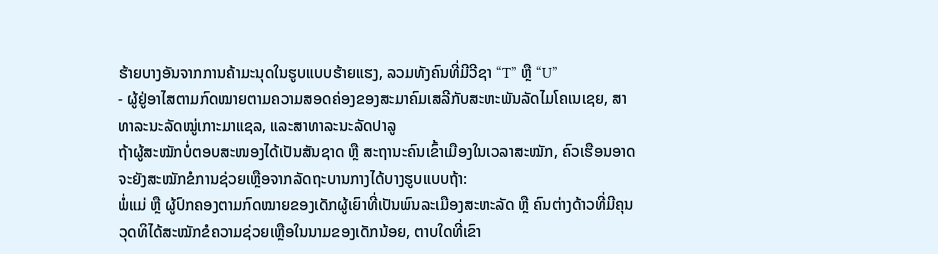ຮ້າຍບາງອັນຈາກການຄ້າມະນຸດໃນຮູບແບບຮ້າຍແຮງ, ລວມທັງຄົນທີ່ມີວີຊາ “T” ຫຼື “U”
- ຜູ້ຢູ່ອາໄສຕາມກົດໝາຍຕາມຄວາມສອດຄ່ອງຂອງສະມາຄົມເສລີກັບສະຫະພັນລັດໄມໂຄເນເຊຍ, ສາທາລະນະລັດໝູ່ເກາະມາແຊລ, ແລະສາທາລະນະລັດປາລູ
ຖ້າຜູ້ສະໝັກບໍ່ຕອບສະໜອງໄດ້ເປັນສັນຊາດ ຫຼື ສະຖານະຄົນເຂົ້າເມືອງໃນເວລາສະໝັກ, ຄົວເຮືອນອາດຈະຍັງສະໝັກຂໍການຊ່ວຍເຫຼືອຈາກລັດຖະບານກາງໄດ້ບາງຮູບແບບຖ້າ:
ພໍ່ແມ່ ຫຼື ຜູ້ປົກຄອງຕາມກົດໝາຍຂອງເດັກຜູ້ເຍົາທີ່ເປັນພົນລະເມືອງສະຫະລັດ ຫຼື ຄົນຕ່າງດ້າວທີ່ມີຄຸນວຸດທິໄດ້ສະໝັກຂໍຄວາມຊ່ວຍເຫຼືອໃນນາມຂອງເດັກນ້ອຍ, ຕາບໃດທີ່ເຂົາ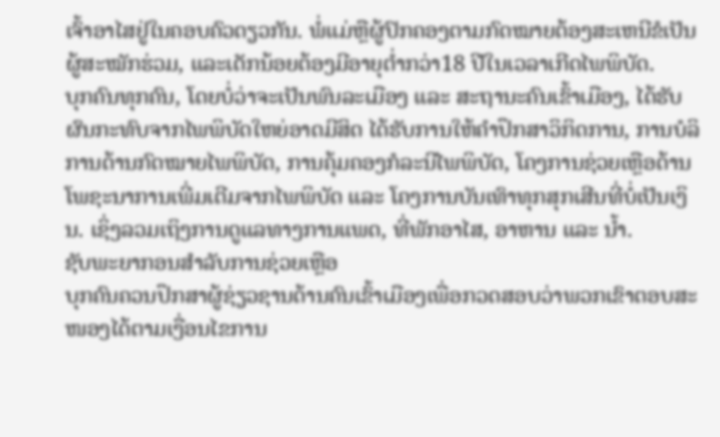ເຈົ້າອາໄສຢູ່ໃນຄອບຄົວດຽວກັນ. ພໍ່ແມ່ຫຼືຜູ້ປົກຄອງຕາມກົດໝາຍຕ້ອງສະເຫນີຂໍເປັນຜູ້ສະໝັກຮ່ວມ, ແລະເດັກນ້ອຍຕ້ອງມີອາຍຸຕ່ຳກວ່າ18 ປີໃນເວລາເກີດໄພພິບັດ.
ບຸກຄົນທຸກຄົນ, ໂດຍບໍ່ວ່າຈະເປັນພົນລະເມືອງ ແລະ ສະຖານະຄົນເຂົ້າເມືອງ, ໄດ້ຮັບຜົນກະທົບຈາກໄພພິບັດໃຫຍ່ອາດມີສິດ ໄດ້ຮັບການໃຫ້ຄໍາປຶກສາວິກິດການ, ການບໍລິການດ້ານກົດໝາຍໄພພິບັດ, ການຄຸ້ມຄອງກໍລະນີໄພພິບັດ, ໂຄງການຊ່ວຍເຫຼືອດ້ານໂພຊະນາການເພີ່ມເຕີມຈາກໄພພິບັດ ແລະ ໂຄງການບັນເທົາທຸກສຸກເສີນທີ່ບໍ່ເປັນເງິນ. ເຊິ່ງລວມເຖິງການດູແລທາງການແພດ, ທີ່ພັກອາໄສ, ອາຫານ ແລະ ນໍ້າ.
ຊັບພະຍາກອນສໍາລັບການຊ່ວຍເຫຼືອ
ບຸກຄົນຄວນປຶກສາຜູ້ຊ່ຽວຊານດ້ານຄົນເຂົ້າເມືອງເພື່ອກວດສອບວ່າພວກເຂົາຕອບສະໜອງໄດ້ຕາມເງື່ອນໄຂການ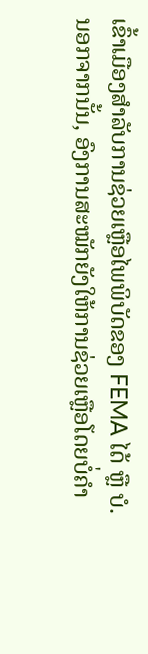ເຂົ້າເມືອງສໍາລັບການຊ່ວຍເຫຼືອໄພພິບັດຂອງ FEMA ໄດ້ ຫຼື ບໍ.
ນອກຈາກນັ້ນ, ອົງການສະໝັກຍັງໃຫ້ການຊ່ວຍເຫຼືອໂດຍບໍ່ຄໍາ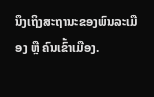ນຶງເຖິງສະຖານະຂອງພົນລະເມືອງ ຫຼື ຄົນເຂົ້າເມືອງ.